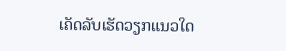ເຄັດລັບເຮັດວຽກແນວໃດ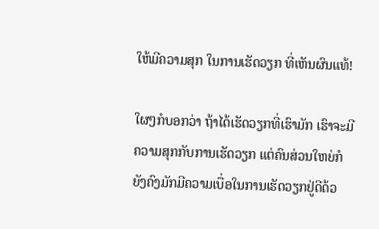ໃຫ້ມີຄວາມສຸກ ໃນການເຮັດວຽກ ທີ່ເຫັນຜົນແທ້!

ໃຜໆກໍບອກວ່າ ຖ້າໄດ້ເຮັດວຽກທີ່ເຮົາມັກ ເຮົາຈະມີຄວາມສຸກກັບການເຮັດວຽກ ແຕ່ຄົນສ່ວນໃຫຍ່ກໍຍັງຄົງມັກມີຄວາມເບື່ອໃນການເຮັດວຽກຢູ່ດີດ້ວ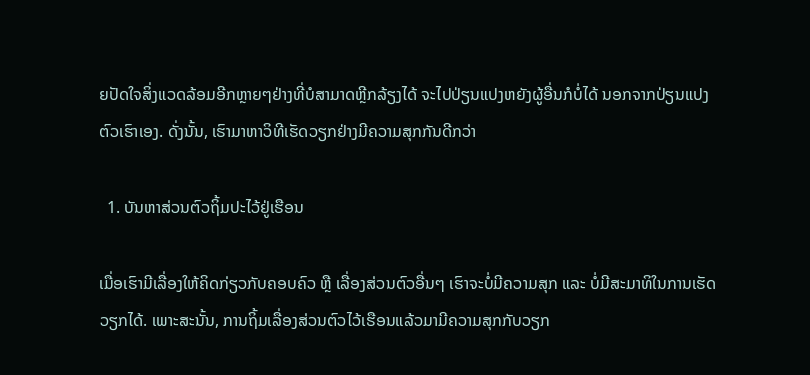ຍປັດໃຈສິ່ງແວດລ້ອມອີກຫຼາຍໆຢ່າງທີ່ບໍສາມາດຫຼີກລ້ຽງໄດ້ ຈະໄປປ່ຽນແປງຫຍັງຜູ້ອື່ນກໍບໍ່ໄດ້ ນອກຈາກປ່ຽນແປງຕົວເຮົາເອງ. ດັ່ງນັ້ນ, ເຮົາມາຫາວິທີເຮັດວຽກຢ່າງມີຄວາມສຸກກັນດີກວ່າ

  1. ບັນຫາສ່ວນຕົວຖິ້ມປະໄວ້ຢູ່ເຮືອນ

ເມື່ອເຮົາມີເລື່ອງໃຫ້ຄິດກ່ຽວກັບຄອບຄົວ ຫຼື ເລື່ອງສ່ວນຕົວອື່ນໆ ເຮົາຈະບໍ່ມີຄວາມສຸກ ແລະ ບໍ່ມີສະມາທິໃນການເຮັດວຽກໄດ້. ເພາະສະນັ້ນ, ການຖິ້ມເລື່ອງສ່ວນຕົວໄວ້ເຮືອນແລ້ວມາມີຄວາມສຸກກັບວຽກ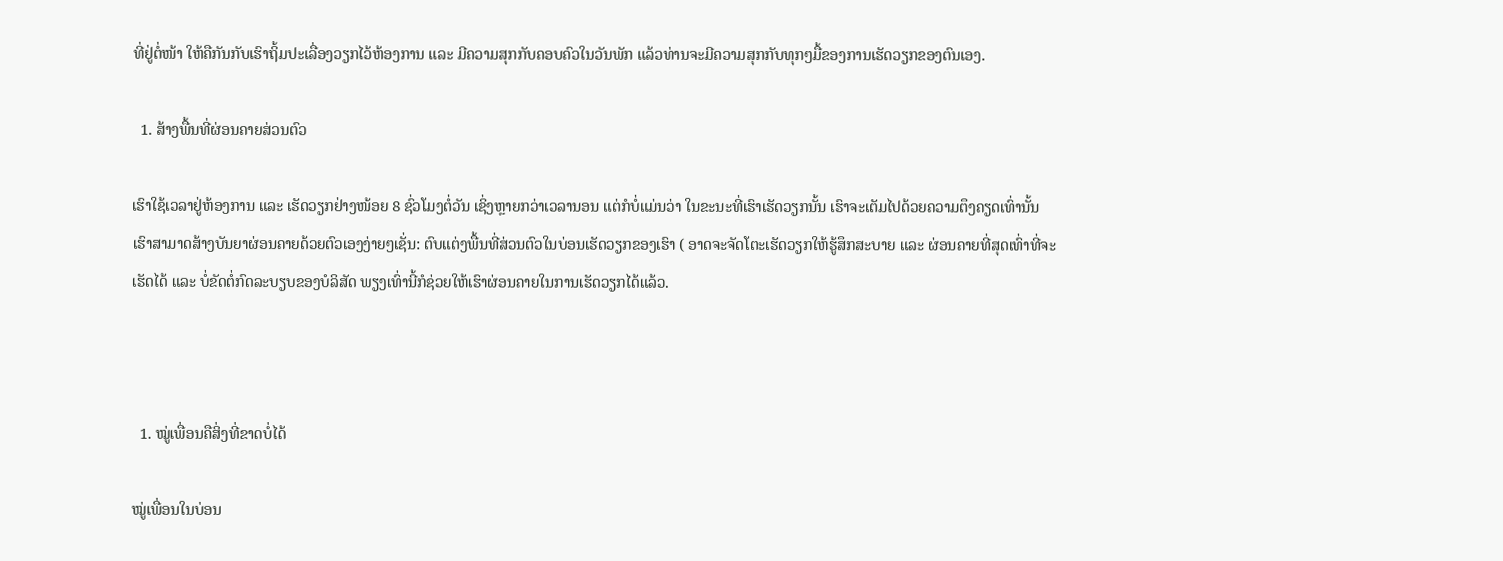ທີ່ຢູ່ຕໍ່ໜ້າ ໃຫ້ຄືກັນກັບເຮົາຖິ້ມປະເລື່ອງວຽກໄວ້ຫ້ອງການ ແລະ ມີຄວາມສຸກກັບຄອບຄົວໃນວັນພັກ ແລ້ວທ່ານຈະມີຄວາມສຸກກັບທຸກໆມື້ຂອງການເຮັດວຽກຂອງຕົນເອງ.

  1. ສ້າງພື້ນທີ່ຜ່ອນຄາຍສ່ວນຕົວ

ເຮົາໃຊ້ເວລາຢູ່ຫ້ອງການ ແລະ ເຮັດວຽກຢ່າງໜ້ອຍ 8 ຊົ່ວໂມງຕໍ່ວັນ ເຊິ່ງຫຼາຍກວ່າເວລານອນ ແຕ່ກໍບໍ່ແມ່ນວ່າ ໃນຂະນະທີ່ເຮົາເຮັດວຽກນັ້ນ ເຮົາຈະເຕັມໄປດ້ວຍຄວາມຕຶງຄຽດເທົ່ານັ້ນ ເຮົາສາມາດສ້າງບັນຍາຜ່ອນຄາຍດ້ວຍຕົວເອງງ່າຍໆເຊັ່ນ: ຕົບແຕ່ງພື້ນທີ່ສ່ວນຕົວໃນບ່ອນເຮັດວຽກຂອງເຮົາ ( ອາດຈະຈັດໂຕະເຮັດວຽກໃຫ້ຮູ້ສຶກສະບາຍ ແລະ ຜ່ອນຄາຍທີ່ສຸດເທົ່າທີ່ຈະເຮັດໄດ້ ແລະ ບໍ່ຂັດຕໍ່ກົດລະບຽບຂອງບໍລິສັດ ພຽງເທົ່ານີ້ກໍຊ່ວຍໃຫ້ເຮົາຜ່ອນຄາຍໃນການເຮັດວຽກໄດ້ແລ້ວ.



  1. ໝູ່ເພື່ອນຄືສິ່ງທີ່ຂາດບໍ່ໄດ້

ໝູ່ເພື່ອນໃນບ່ອນ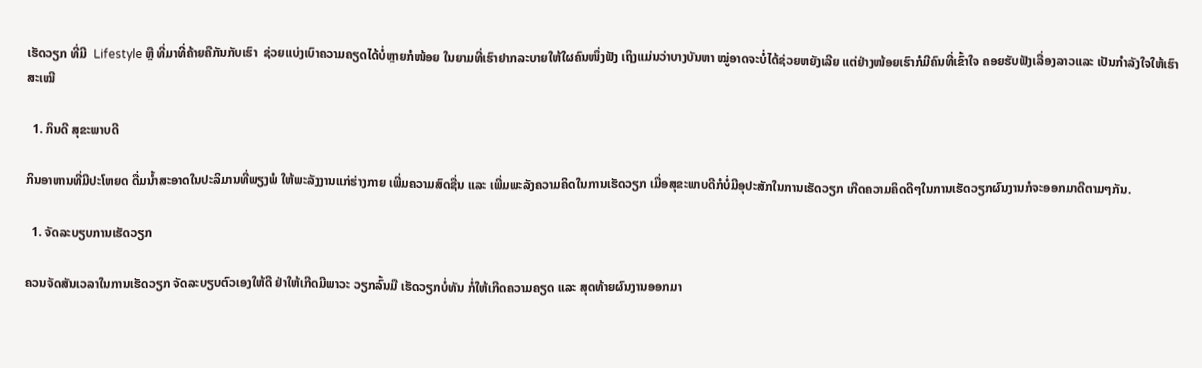ເຮັດວຽກ ທີ່ມີ  Lifestyle ຫຼື ທີ່ມາທີ່ຄ້າຍຄືກັນກັບເຮົາ  ຊ່ວຍແບ່ງເບົາຄວາມຄຽດໄດ້ບໍ່ຫຼາຍກໍໜ້ອຍ ໃນຍາມທີ່ເຮົາຢາກລະບາຍໃຫ້ໃຜຄົນໜຶ່ງຟັງ ເຖິງແມ່ນວ່າບາງບັນຫາ ໝູ່ອາດຈະບໍ່ໄດ້ຊ່ວຍຫຍັງເລີຍ ແຕ່ຢ່າງໜ້ອຍເຮົາກໍມີຄົນທີ່ເຂົ້າໃຈ ຄອຍຮັບຟັງເລື່ອງລາວແລະ ເປັນກໍາລັງໃຈໃຫ້ເຮົາສະເໝີ

  1. ກິນດີ ສຸຂະພາບດີ

ກິນອາຫານທີ່ມີປະໂຫຍດ ດື່ມນໍ້າສະອາດໃນປະລິມານທີ່ພຽງພໍ ໃຫ້ພະລັງງານແກ່ຮ່າງກາຍ ເພີ່ມຄວາມສົດຊື່ນ ແລະ ເພີ່ມພະລັງຄວາມຄິດໃນການເຮັດວຽກ ເມື່ອສຸຂະພາບດີກໍບໍ່ມີອຸປະສັກໃນການເຮັດວຽກ ເກີດຄວາມຄິດດີໆໃນການເຮັດວຽກຜົນງານກໍຈະອອກມາດີຕາມໆກັນ.

  1. ຈັດລະບຽບການເຮັດວຽກ

ຄວນຈັດສັນເວລາໃນການເຮັດວຽກ ຈັດລະບຽບຕົວເອງໃຫ້ດີ ຢ່າໃຫ້ເກີດມີພາວະ ວຽກລົ້ນມື ເຮັດວຽກບໍ່ທັນ ກໍ່ໃຫ້ເກີດຄວາມຄຽດ ແລະ ສຸດທ້າຍຜົນງານອອກມາ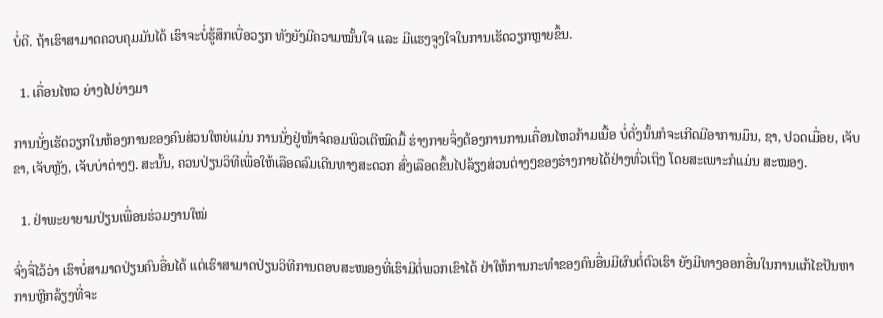ບໍ່ດີ. ຖ້າເຮົາສາມາດຄວບຄຸມມັນໄດ້ ເຮົາຈະບໍ່ຮູ້ສຶກເບື່ອວຽກ ທັງຍັງມີຄວາມໝັ້ນໃຈ ແລະ ມີແຮງຈູງໃຈໃນການເຮັດວຽກຫຼາຍຂຶ້ນ.

  1. ເຄື່ອນໄຫວ ຍ່າງໄປຍ່າງມາ

ການນັ່ງເຮັດວຽກໃນຫ້ອງການຂອງຄົນສ່ວນໃຫຍ່ແມ່ນ ການນັ່ງຢູ່ໜ້າຈໍຄອມພິວເຕີໝົດມື້ ຮ່າງກາຍຈຶ່ງຕ້ອງການການເຄື່ອນໄຫວກ້າມເນື້ອ ບໍ່ດັ່ງນັ້ນກໍຈະເກີດມີອາການມຶນ, ຊາ, ປວດເມື່ອຍ, ເຈັບຂາ, ເຈັບຫຼັງ, ເຈັບບ່າຕ່າງໆ. ສະນັ້ນ, ຄວນປ່ຽນວິທີເພື່ອໃຫ້ເລືອດລົມເດີນທາງສະດວກ ສົ່ງເລືອດຂຶ້ນໄປລ້ຽງສ່ວນຕ່າງໆຂອງຮ່າງກາຍໄດ້ຢ່າງທົ່ວເຖິງ ໂດຍສະເພາະກໍແມ່ນ ສະໝອງ.

  1. ຢ່າພະຍາຍາມປ່ຽນເພື່ອນຮ່ວມງານໃໝ່

ຈົ່ງຈື່ໄວ້ວ່າ ເຮົາບໍ່ສາມາດປ່ຽນຄົນອື່ນໄດ້ ແຕ່ເຮົາສາມາດປ່ຽນວິທີການຕອບສະໜອງທີ່ເຮົາມີຕໍ່ພວກເຂົາໄດ້ ຢ່າໃຫ້ການກະທໍາຂອງຄົນອື່ນມີຜົນຕໍ່ຕົວເຮົາ ຍັງມີທາງອອກອື່ນໃນການແກ້ໄຂປັນຫາ ການຫຼີກລ້ຽງທີ່ຈະ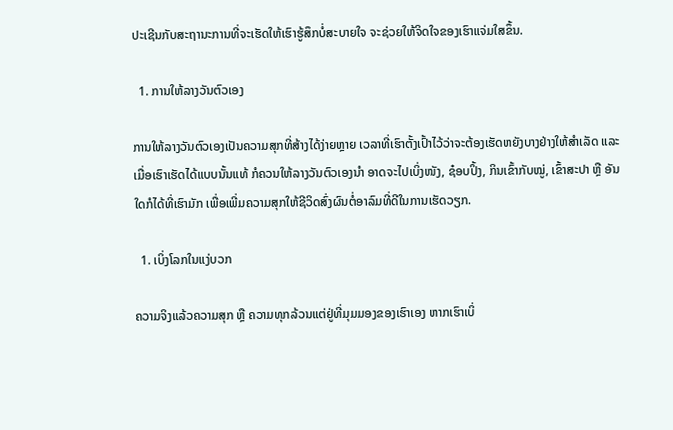ປະເຊີນກັບສະຖານະການທີ່ຈະເຮັດໃຫ້ເຮົາຮູ້ສຶກບໍ່ສະບາຍໃຈ ຈະຊ່ວຍໃຫ້ຈິດໃຈຂອງເຮົາແຈ່ມໃສຂຶ້ນ.

  1. ການໃຫ້ລາງວັນຕົວເອງ

ການໃຫ້ລາງວັນຕົວເອງເປັນຄວາມສຸກທີ່ສ້າງໄດ້ງ່າຍຫຼາຍ ເວລາທີ່ເຮົາຕັ້ງເປົ້າໄວ້ວ່າຈະຕ້ອງເຮັດຫຍັງບາງຢ່າງໃຫ້ສໍາເລັດ ແລະ ເມື່ອເຮົາເຮັດໄດ້ແບບນັ້ນແທ້ ກໍຄວນໃຫ້ລາງວັນຕົວເອງນໍາ ອາດຈະໄປເບິ່ງໜັງ, ຊ໋ອບປິ້ງ, ກິນເຂົ້າກັບໝູ່, ເຂົ້າສະປາ ຫຼື ອັນໃດກໍໄດ້ທີ່ເຮົາມັກ ເພື່ອເພີ່ມຄວາມສຸກໃຫ້ຊີວິດສົ່ງຜົນຕໍ່ອາລົມທີ່ດີໃນການເຮັດວຽກ.

  1. ເບິ່ງໂລກໃນແງ່ບວກ

ຄວາມຈິງແລ້ວຄວາມສຸກ ຫຼື ຄວາມທຸກລ້ວນແຕ່ຢູ່ທີ່ມຸມມອງຂອງເຮົາເອງ ຫາກເຮົາເບິ່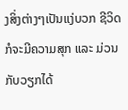ງສິ່ງຕ່າງໆເປັນແງ່ບວກ ຊີວິດກໍຈະມີຄວາມສຸກ ແລະ ມ່ວນກັບວຽກໄດ້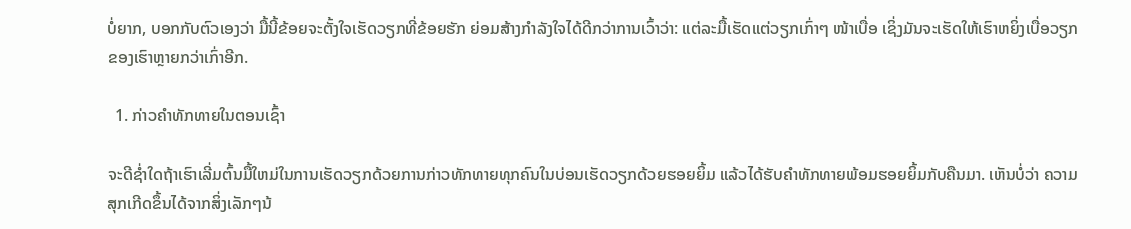ບໍ່ຍາກ, ບອກກັບຕົວເອງວ່າ ມື້ນີ້ຂ້ອຍຈະຕັ້ງໃຈເຮັດວຽກທີ່ຂ້ອຍຮັກ ຍ່ອມສ້າງກໍາລັງໃຈໄດ້ດີກວ່າການເວົ້າວ່າ: ແຕ່ລະມື້ເຮັດແຕ່ວຽກເກົ່າໆ ໜ້າເບື່ອ ເຊິ່ງມັນຈະເຮັດໃຫ້ເຮົາຫຍິ່ງເບື່ອວຽກຂອງເຮົາຫຼາຍກວ່າເກົ່າອີກ.

  1. ກ່າວຄໍາທັກທາຍໃນຕອນເຊົ້າ

ຈະດີຊໍ່າໃດຖ້າເຮົາເລີ່ມຕົ້ນມື້ໃຫມ່ໃນການເຮັດວຽກດ້ວຍການກ່າວທັກທາຍທຸກຄົນໃນບ່ອນເຮັດວຽກດ້ວຍຮອຍຍິ້ມ ແລ້ວໄດ້ຮັບຄໍາທັກທາຍພ້ອມຮອຍຍິ້ມກັບຄືນມາ. ເຫັນບໍ່ວ່າ ຄວາມສຸກເກີດຂຶ້ນໄດ້ຈາກສິ່ງເລັກໆນ້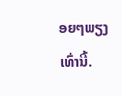ອຍໆພຽງເທົ່ານີ້.